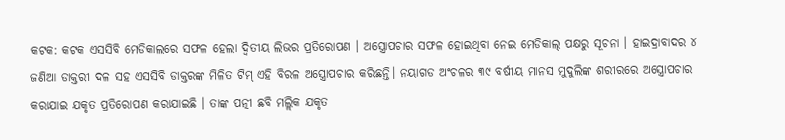କଟକ: କଟକ ଏସସିବି ମେଡିକାଲରେ ସଫଳ ହେଲା ଦ୍ବିତୀୟ ଲିଭର ପ୍ରତିରୋପଣ । ଅସ୍ତ୍ରୋପଚାର ସଫଳ ହୋଇଥିବା ନେଇ ମେଡିକାଲ୍ ପକ୍ଷରୁ ସୂଚନା । ହାଇଦ୍ରାବାଦର ୪ ଜଣିଆ ଡାକ୍ତରୀ ଦଳ ସହ ଏସସିବି ଡାକ୍ତରଙ୍କ ମିଳିତ ଟିମ୍ ଏହି ବିରଳ ଅସ୍ତ୍ରୋପଚାର କରିଛନ୍ତି। ନୟାଗଡ ଅଂଚଳର ୩୯ ବର୍ଷୀୟ ମାନସ ମୁଦୁଲିଙ୍କ ଶରୀରରେ ଅସ୍ତ୍ରୋପଚାର କରାଯାଇ ଯକୃତ ପ୍ରତିରୋପଣ କରାଯାଇଛି । ତାଙ୍କ ପତ୍ନୀ ଛବି ମଲ୍ଲିକ ଯକୃତ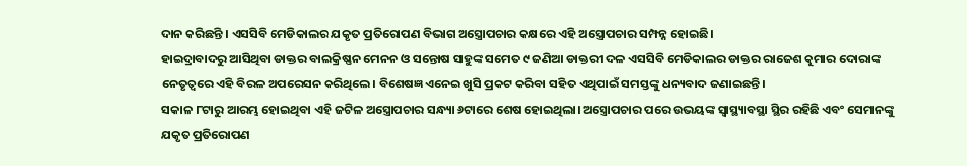ଦାନ କରିଛନ୍ତି । ଏସସିବି ମେଡିକାଲର ଯକୃତ ପ୍ରତିରୋପଣ ବିଭାଗ ଅସ୍ତ୍ରୋପଚାର କକ୍ଷରେ ଏହି ଅସ୍ତ୍ରୋପଚାର ସମ୍ପନ୍ନ ହୋଇଛି।
ହାଇଦ୍ରାବାଦରୁ ଆସିଥିବା ଡାକ୍ତର ବାଲକ୍ରିଷ୍ଣନ ମେନନ ଓ ସନ୍ତୋଷ ସାହୁଙ୍କ ସମେତ ୯ ଜଣିଆ ଡାକ୍ତରୀ ଦଳ ଏସସିବି ମେଡିକାଲର ଡାକ୍ତର ରାଜେଶ କୁମାର ଦୋରାଙ୍କ ନେତୃତ୍ୱରେ ଏହି ବିରଳ ଅପରେସନ କରିଥିଲେ। ବିଶେଷଜ୍ଞ ଏନେଇ ଖୁସି ପ୍ରକଟ କରିବା ସହିତ ଏଥିପାଇଁ ସମସ୍ତଙ୍କୁ ଧନ୍ୟବାଦ ଜଣାଇଛନ୍ତି।
ସକାଳ ୮ଟାରୁ ଆରମ୍ଭ ହୋଇଥିବା ଏହି ଜଟିଳ ଅସ୍ତ୍ରୋପଚାର ସନ୍ଧ୍ୟା ୬ଟାରେ ଶେଷ ହୋଇଥିଲା। ଅସ୍ତ୍ରୋପଚାର ପରେ ଉଭୟଙ୍କ ସ୍ୱାସ୍ଥ୍ୟାବସ୍ଥା ସ୍ଥିର ରହିଛି ଏବଂ ସେମାନଙ୍କୁ ଯକୃତ ପ୍ରତିରୋପଣ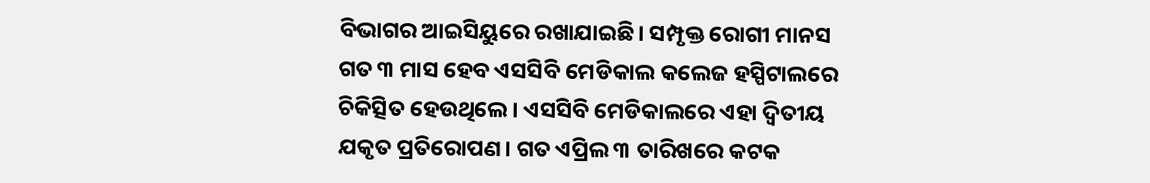ବିଭାଗର ଆଇସିୟୁରେ ରଖାଯାଇଛି। ସମ୍ପୃକ୍ତ ରୋଗୀ ମାନସ ଗତ ୩ ମାସ ହେବ ଏସସିବି ମେଡିକାଲ କଲେଜ ହସ୍ପିଟାଲରେ ଚିକିତ୍ସିତ ହେଉଥିଲେ। ଏସସିବି ମେଡିକାଲରେ ଏହା ଦ୍ଵିତୀୟ ଯକୃତ ପ୍ରତିରୋପଣ। ଗତ ଏପ୍ରିଲ ୩ ତାରିଖରେ କଟକ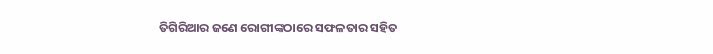ତିଗିରିଆର ଜଣେ ରୋଗୀଙ୍କଠାରେ ସଫଳତାର ସହିତ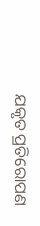ଯକୃତ ପ୍ରତିରୋପଣ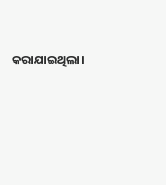କରାଯାଇଥିଲା।